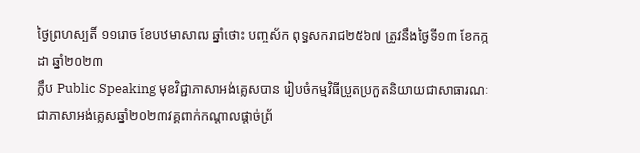ថ្ងៃព្រហស្បតិ៍ ១១រោច ខែបឋមាសាឍ ឆ្នាំថោះ បញ្ចស័ក ពុទ្ធសករាជ២៥៦៧ ត្រូវនឹងថ្ងៃទី១៣ ខែកក្កដា ឆ្នាំ២០២៣
ក្លឹប Public Speaking មុខវិជ្ជាភាសាអង់គ្លេសបាន រៀបចំកម្មវិធីប្រួតប្រកួតនិយាយជាសាធារណៈជាភាសាអង់គ្លេសឆ្នាំ២០២៣វគ្គពាក់កណ្តាលផ្តាច់ព្រ័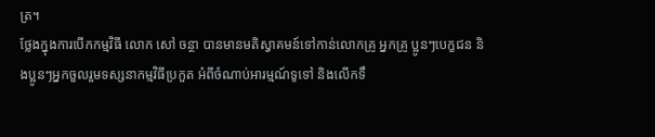ត្រ។
ថ្លែងក្នុងការបើកកម្មវិធី លោក សៅ ចន្ថា បានមានមតិស្វាគមន៍ទៅកាន់លោកគ្រូ អ្នកគ្រូ ប្អូនៗបេក្ខជន និងប្អូនៗអ្នកចួលរួមទស្សនាកម្មវិធីប្រកួត អំពីចំណាប់អារម្មណ៍ទូទៅ និងលើកទឹ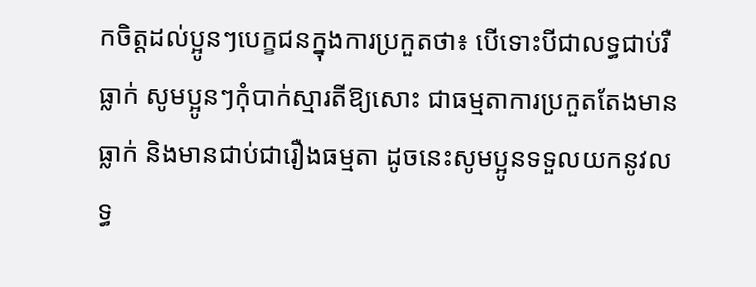កចិត្តដល់ប្អូនៗបេក្ខជនក្នុងការប្រកួតថា៖ បើទោះបីជាលទ្ធជាប់រឺធ្លាក់ សូមប្អូនៗកុំបាក់ស្មារតីឱ្យសោះ ជាធម្មតាការប្រកួតតែងមានធ្លាក់ និងមានជាប់ជារឿងធម្មតា ដូចនេះសូមប្អូនទទួលយកនូវលទ្ធ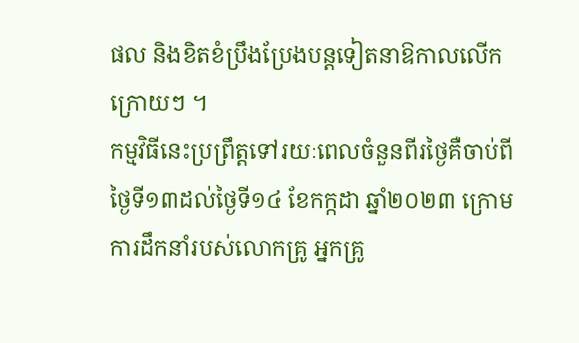ផល និងខិតខំប្រឹងប្រែងបន្តទៀតនាឱកាលលើកក្រោយៗ ។
កម្មវិធីនេះប្រព្រឹត្តទៅរយៈពេលចំនួនពីរថ្ងៃគឺចាប់ពីថ្ងៃទី១៣ដល់ថ្ងៃទី១៤ ខែកក្កដា ឆ្នាំ២០២៣ ក្រោមការដឹកនាំរបស់លោកគ្រូ អ្នកគ្រូ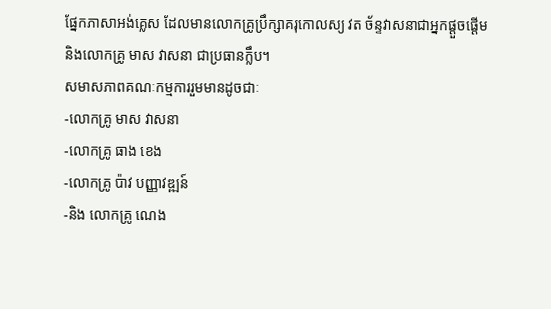ផ្នែកភាសាអង់គ្លេស ដែលមានលោកគ្រូប្រឹក្សាគរុកោលស្យ វត ច័ន្ទវាសនាជាអ្នកផ្តួចផ្តើម និងលោកគ្រូ មាស វាសនា ជាប្រធានក្លឹប។
សមាសភាពគណៈកម្មការរួមមានដូចជាៈ
-លោកគ្រូ មាស វាសនា
-លោកគ្រូ ធាង ខេង
-លោកគ្រូ ប៉ាវ បញ្ញាវឌ្ឍន៍
-និង លោកគ្រូ ណេង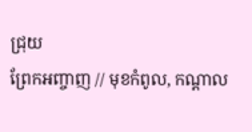ជ្រុយ
ព្រែកអញ្ចាញ // មុខកំពូល, កណ្តាល